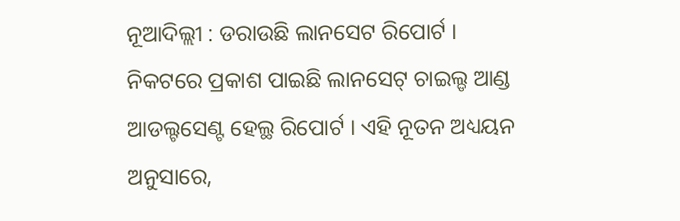ନୂଆଦିଲ୍ଲୀ : ଡରାଉଛି ଲାନସେଟ ରିପୋର୍ଟ । ନିକଟରେ ପ୍ରକାଶ ପାଇଛି ଲାନସେଟ୍ ଚାଇଲ୍ଡ ଆଣ୍ଡ ଆଡଲ୍ଟସେଣ୍ଟ ହେଲ୍ଥ ରିପୋର୍ଟ । ଏହି ନୂତନ ଅଧ୍ୟୟନ ଅନୁସାରେ,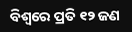ବିଶ୍ବରେ ପ୍ରତି ୧୨ ଜଣ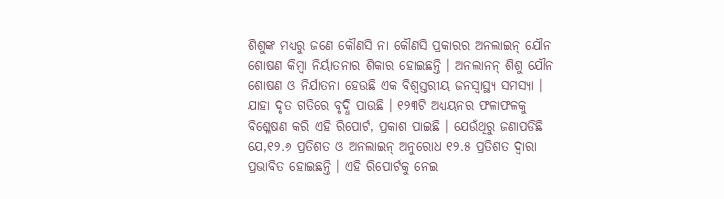ଶିଶୁଙ୍କ ମଧ୍ୟରୁ ଜଣେ କୌଣସି ନା କୌଣସି ପ୍ରକାରର ଅନଲାଇନ୍ ଯୌନ ଶୋଷଣ କିମ୍ବା ନିର୍ୟାତନାର ଶିକାର ହୋଇଛନ୍ତି । ଅନଲାନନ୍ ଶିଶୁ ଯୌନ ଶୋଷଣ ଓ ନିର୍ଯାତନା ହେଉଛି ଏକ ବିଶ୍ବସ୍ତରୀୟ ଜନସ୍ବାସ୍ଥ୍ୟ ସମସ୍ୟା । ଯାହା ଦୃତ ଗତିରେ ବୃଦ୍ଧି ପାଉଛି । ୧୨୩ଟି ଅଧ୍ୟୟନର ଫଳାଫଳକୁ ବିଶ୍ଳେଷଣ କରି ଏହି ରିପୋର୍ଟ, ପ୍ରକାଶ ପାଇଛି । ଯେଉଁଥିରୁ ଜଣାପଡିଛି ଯେ,୧୨.୬ ପ୍ରତିଶତ ଓ ଅନଲାଇନ୍ ଅନୁରୋଧ ୧୨.୫ ପ୍ରତିଶତ ଦ୍ବାରା ପ୍ରଭାବିତ ହୋଇଛନ୍ତି । ଏହି ରିପୋର୍ଟକୁ ନେଇ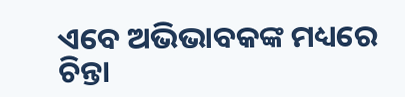ଏବେ ଅଭିଭାବକଙ୍କ ମଧ୍ୟରେ ଚିନ୍ତା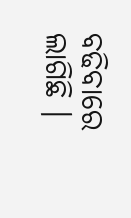ବଢିବାରେ ଲାଗିଛି ।